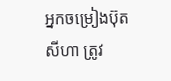អ្នកចម្រៀងប៊ុត សីហា ត្រូវ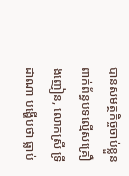បានសមត្ថកិច្ចចាប់ខ្លួន ពាក់ព័ន្ធបទល្មេីសគ្រឿងញៀន, លោកស្រី ទ្រី ដាណា បង្ហេីបថា ធ្លាប់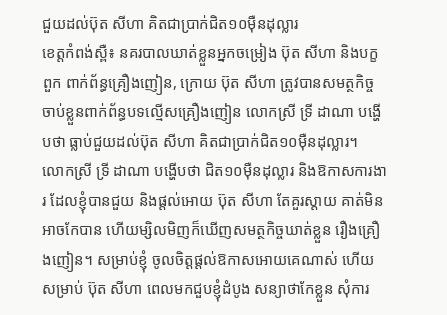ជួយដល់ប៊ុត សីហា គិតជាប្រាក់ជិត១០ម៉ឺនដុល្លារ
ខេត្តកំពង់ស្ពឺ៖ នគរបាលឃាត់ខ្លួនអ្នកចម្រៀង ប៊ុត សីហា និងបក្ខពួក ពាក់ព័ន្ធគ្រឿងញៀន, ក្រោយ ប៊ុត សីហា ត្រូវបានសមត្ថកិច្ចចាប់ខ្លួនពាក់ព័ន្ធបទល្មេីសគ្រឿងញៀន លោកស្រី ទ្រី ដាណា បង្ហេីបថា ធ្លាប់ជួយដល់ប៊ុត សីហា គិតជាប្រាក់ជិត១០ម៉ឺនដុល្លារ។
លោកស្រី ទ្រី ដាណា បង្ហេីបថា ជិត១០ម៉ឺនដុល្លារ និងឱកាសការងារ ដែលខ្ញុំបានជួយ និងផ្ដល់អោយ ប៊ុត សីហា តែគួរស្ដាយ គាត់មិនអាចកែបាន ហើយម្សិលមិញក៏ឃើញសមត្ថកិច្ចឃាត់ខ្លួន រឿងគ្រឿងញៀន។ សម្រាប់ខ្ញុំ ចូលចិត្តផ្ដល់ឱកាសអោយគេណាស់ ហើយសម្រាប់ ប៊ុត សីហា ពេលមកជួបខ្ញុំដំបូង សន្យាថាកែខ្លួន សុំការ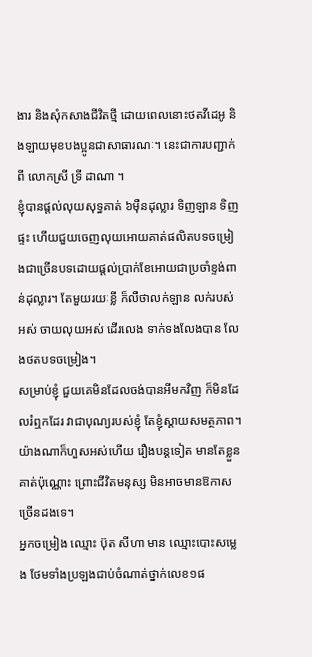ងារ និងសុំកសាងជីវិតថ្មី ដោយពេលនោះថតវីដេអូ និងឡាយមុខបងប្អូនជាសាធារណៈ។ នេះជាការបញ្ជាក់ពី លោកស្រី ទ្រី ដាណា ។
ខ្ញុំបានផ្ដល់លុយសុទ្ធគាត់ ៦ម៉ឺនដុល្លារ ទិញឡាន ទិញផ្ទះ ហើយជួយចេញលុយអោយគាត់ផលិតបទចម្រៀងជាច្រើនបទដោយផ្ដល់ប្រាក់ខែអោយជាប្រចាំខ្ទង់ពាន់ដុល្លារ។ តែមួយរយៈខ្លី ក៏លឺថាលក់ឡាន លក់របស់អស់ ចាយលុយអស់ ដើរលេង ទាក់ទងលែងបាន លែងថតបទចម្រៀង។
សម្រាប់ខ្ញុំ ជួយគេមិនដែលចង់បានអីមកវិញ ក៏មិនដែលរំឮកដែរ វាជាបុណ្យរបស់ខ្ញុំ តែខ្ញុំស្ដាយសមត្ថភាព។ យ៉ាងណាក៏ហួសអស់ហើយ រឿងបន្តទៀត មានតែខ្លួនគាត់ប៉ុណ្ណោះ ព្រោះជីវិតមនុស្ស មិនអាចមានឱកាសច្រើនដងទេ។
អ្នកចម្រៀង ឈ្មោះ ប៊ុត សីហា មាន ឈ្មោះបោះសម្លេង ថែមទាំងប្រឡងជាប់ចំណាត់ថ្នាក់លេខ១ផ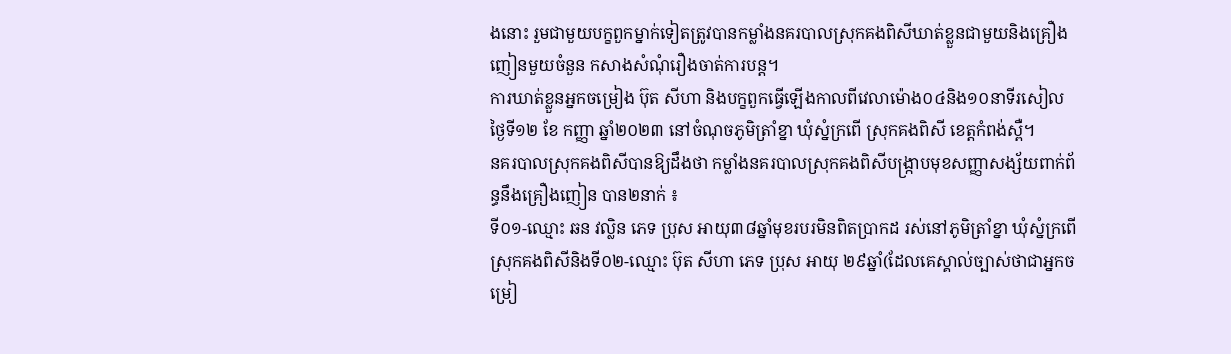ងនោះ រួមជាមួយបក្ខពួកម្នាក់ទៀតត្រូវបានកម្លាំងនគរបាលស្រុកគងពិសីឃាត់ខ្លួនជាមួយនិងគ្រឿងញៀនមួយចំនួន កសាងសំណុំរឿងចាត់ការបន្ត។
ការឃាត់ខ្លួនអ្នកចម្រៀង ប៊ុត សីហា និងបក្ខពួកធ្វើឡើងកាលពីវេលាម៉ោង០៤និង១០នាទីរសៀលថ្ងៃទី១២ ខែ កញ្ញា ឆ្នាំ២០២៣ នៅចំណុចភូមិត្រាំខ្នា ឃុំស្នំក្រពើ ស្រុកគងពិសី ខេត្តកំពង់ស្ពឺ។
នគរបាលស្រុកគងពិសីបានឱ្យដឹងថា កម្លាំងនគរបាលស្រុកគងពិសីបង្ក្រាបមុខសញ្ញាសង្ស័យពាក់ព័ន្ធនឹងគ្រឿងញៀន បាន២នាក់ ៖
ទី០១-ឈ្មោះ ឆន វល្លិន ភេទ ប្រុស អាយុ៣៨ឆ្នាំមុខរបរមិនពិតប្រាកដ រស់នៅភូមិត្រាំខ្នា ឃុំស្នំក្រពើ ស្រុកគងពិសីនិងទី០២-ឈ្មោះ ប៊ុត សីហា ភេទ ប្រុស អាយុ ២៩ឆ្នាំ(ដែលគេស្គាល់ច្បាស់ថាជាអ្នកចម្រៀ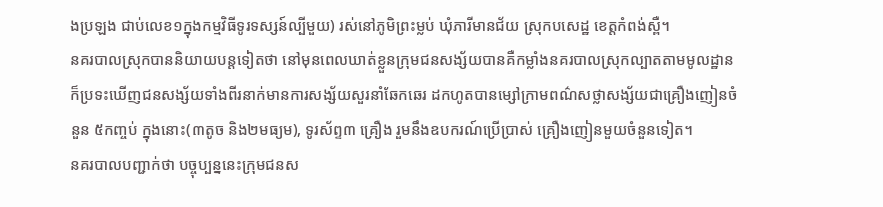ងប្រឡង ជាប់លេខ១ក្នុងកម្មវិធីទូរទស្សន៍ល្បីមួយ) រស់នៅភូមិព្រះម្លប់ ឃុំភារីមានជ័យ ស្រុកបសេដ្ឋ ខេត្តកំពង់ស្ពឺ។
នគរបាលស្រុកបាននិយាយបន្តទៀតថា នៅមុនពេលឃាត់ខ្លួនក្រុមជនសង្ស័យបានគឺកម្លាំងនគរបាលស្រុកល្បាតតាមមូលដ្ឋាន ក៏ប្រទះឃើញជនសង្ស័យទាំងពីរនាក់មានការសង្ស័យសួរនាំឆែកឆេរ ដកហូតបានម្សៅក្រាមពណ៌សថ្លាសង្ស័យជាគ្រឿងញៀនចំនួន ៥កញ្ចប់ ក្នុងនោះ(៣តូច និង២មធ្យម), ទូរស័ព្ទ៣ គ្រឿង រួមនឹងឧបករណ៍ប្រើប្រាស់ គ្រឿងញៀនមួយចំនួនទៀត។
នគរបាលបញ្ជាក់ថា បច្ចុប្បន្ននេះក្រុមជនស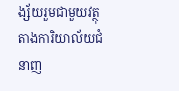ង្ស័យរួមជាមួយវត្ថុតាងការិយាល័យជំនាញ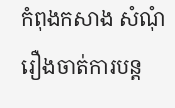កំពុងកសាង សំណុំរឿងចាត់ការបន្ត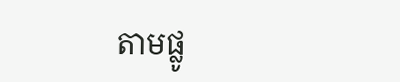តាមផ្លូ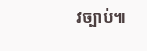វច្បាប់៕